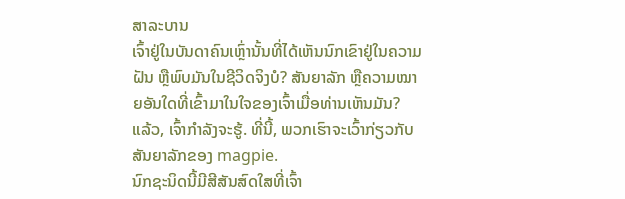ສາລະບານ
ເຈົ້າຢູ່ໃນບັນດາຄົນເຫຼົ່ານັ້ນທີ່ໄດ້ເຫັນນົກເຂົາຢູ່ໃນຄວາມຝັນ ຫຼືພົບມັນໃນຊີວິດຈິງບໍ? ສັນຍາລັກ ຫຼືຄວາມໝາຍອັນໃດທີ່ເຂົ້າມາໃນໃຈຂອງເຈົ້າເມື່ອທ່ານເຫັນມັນ?
ແລ້ວ, ເຈົ້າກຳລັງຈະຮູ້. ທີ່ນີ້, ພວກເຮົາຈະເວົ້າກ່ຽວກັບສັນຍາລັກຂອງ magpie.
ນົກຊະນິດນີ້ມີສີສັນສົດໃສທີ່ເຈົ້າ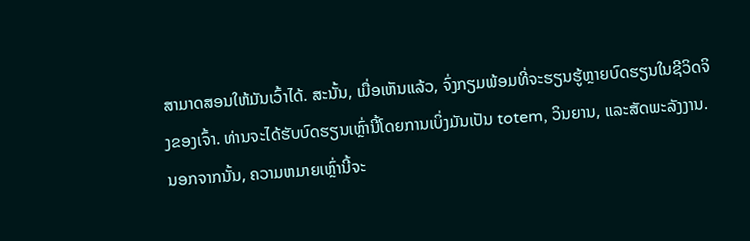ສາມາດສອນໃຫ້ມັນເວົ້າໄດ້. ສະນັ້ນ, ເມື່ອເຫັນແລ້ວ, ຈົ່ງກຽມພ້ອມທີ່ຈະຮຽນຮູ້ຫຼາຍບົດຮຽນໃນຊີວິດຈິງຂອງເຈົ້າ. ທ່ານຈະໄດ້ຮັບບົດຮຽນເຫຼົ່ານີ້ໂດຍການເບິ່ງມັນເປັນ totem, ວິນຍານ, ແລະສັດພະລັງງານ.
ນອກຈາກນັ້ນ, ຄວາມຫມາຍເຫຼົ່ານີ້ຈະ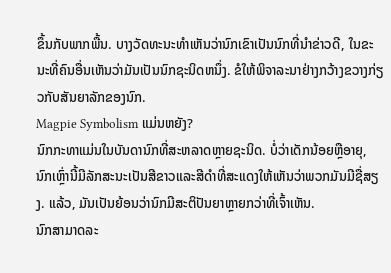ຂຶ້ນກັບພາກພື້ນ. ບາງວັດທະນະທໍາເຫັນວ່ານົກເຂົາເປັນນົກທີ່ນໍາຂ່າວດີ, ໃນຂະນະທີ່ຄົນອື່ນເຫັນວ່າມັນເປັນນົກຊະນິດຫນຶ່ງ. ຂໍໃຫ້ພິຈາລະນາຢ່າງກວ້າງຂວາງກ່ຽວກັບສັນຍາລັກຂອງນົກ.
Magpie Symbolism ແມ່ນຫຍັງ?
ນົກກະທາແມ່ນໃນບັນດານົກທີ່ສະຫລາດຫຼາຍຊະນິດ. ບໍ່ວ່າເດັກນ້ອຍຫຼືອາຍຸ, ນົກເຫຼົ່ານີ້ມີລັກສະນະເປັນສີຂາວແລະສີດໍາທີ່ສະແດງໃຫ້ເຫັນວ່າພວກມັນມີຊື່ສຽງ. ແລ້ວ, ມັນເປັນຍ້ອນວ່ານົກມີສະຕິປັນຍາຫຼາຍກວ່າທີ່ເຈົ້າເຫັນ.
ນົກສາມາດລະ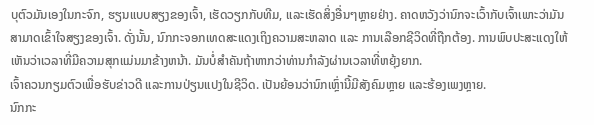ບຸຕົວມັນເອງໃນກະຈົກ, ຮຽນແບບສຽງຂອງເຈົ້າ, ເຮັດວຽກກັບທີມ, ແລະເຮັດສິ່ງອື່ນໆຫຼາຍຢ່າງ. ຄາດຫວັງວ່ານົກຈະເວົ້າກັບເຈົ້າເພາະວ່າມັນສາມາດເຂົ້າໃຈສຽງຂອງເຈົ້າ. ດັ່ງນັ້ນ, ນົກກະຈອກເທດສະແດງເຖິງຄວາມສະຫລາດ ແລະ ການເລືອກຊີວິດທີ່ຖືກຕ້ອງ. ການພົບປະສະແດງໃຫ້ເຫັນວ່າເວລາທີ່ມີຄວາມສຸກແມ່ນມາຂ້າງຫນ້າ. ມັນບໍ່ສໍາຄັນຖ້າຫາກວ່າທ່ານກໍາລັງຜ່ານເວລາທີ່ຫຍຸ້ງຍາກ.
ເຈົ້າຄວນກຽມຕົວເພື່ອຮັບຂ່າວດີ ແລະການປ່ຽນແປງໃນຊີວິດ. ເປັນຍ້ອນວ່ານົກເຫຼົ່ານີ້ມີສັງຄົມຫຼາຍ ແລະຮ້ອງເພງຫຼາຍ.
ນົກກະ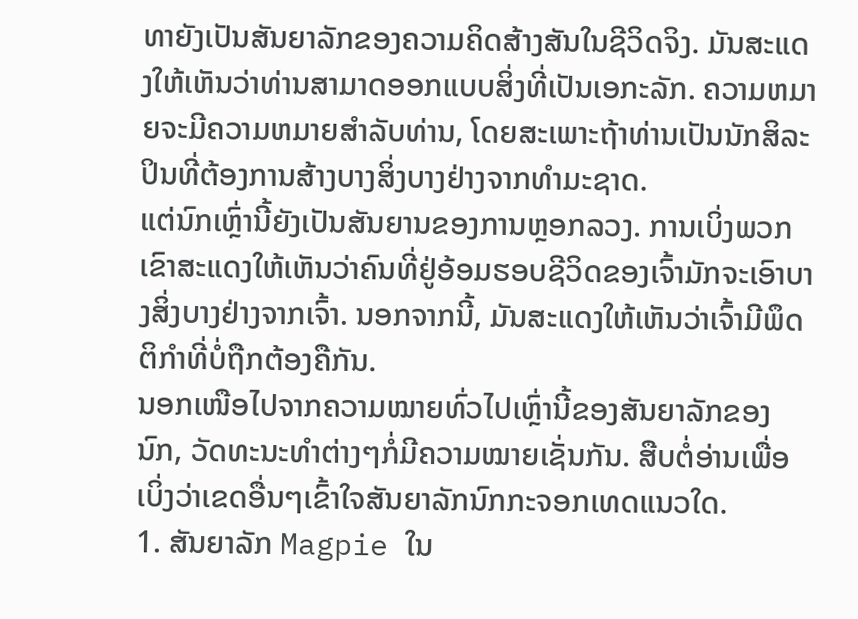ທາຍັງເປັນສັນຍາລັກຂອງຄວາມຄິດສ້າງສັນໃນຊີວິດຈິງ. ມັນສະແດງໃຫ້ເຫັນວ່າທ່ານສາມາດອອກແບບສິ່ງທີ່ເປັນເອກະລັກ. ຄວາມຫມາຍຈະມີຄວາມຫມາຍສໍາລັບທ່ານ, ໂດຍສະເພາະຖ້າທ່ານເປັນນັກສິລະປິນທີ່ຕ້ອງການສ້າງບາງສິ່ງບາງຢ່າງຈາກທໍາມະຊາດ.
ແຕ່ນົກເຫຼົ່ານີ້ຍັງເປັນສັນຍານຂອງການຫຼອກລວງ. ການເບິ່ງພວກເຂົາສະແດງໃຫ້ເຫັນວ່າຄົນທີ່ຢູ່ອ້ອມຮອບຊີວິດຂອງເຈົ້າມັກຈະເອົາບາງສິ່ງບາງຢ່າງຈາກເຈົ້າ. ນອກຈາກນີ້, ມັນສະແດງໃຫ້ເຫັນວ່າເຈົ້າມີພຶດຕິກຳທີ່ບໍ່ຖືກຕ້ອງຄືກັນ.
ນອກເໜືອໄປຈາກຄວາມໝາຍທົ່ວໄປເຫຼົ່ານີ້ຂອງສັນຍາລັກຂອງນົກ, ວັດທະນະທຳຕ່າງໆກໍ່ມີຄວາມໝາຍເຊັ່ນກັນ. ສືບຕໍ່ອ່ານເພື່ອເບິ່ງວ່າເຂດອື່ນໆເຂົ້າໃຈສັນຍາລັກນົກກະຈອກເທດແນວໃດ.
1. ສັນຍາລັກ Magpie ໃນ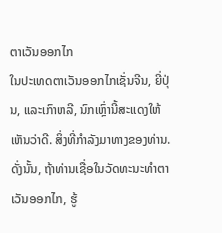ຕາເວັນອອກໄກ
ໃນປະເທດຕາເວັນອອກໄກເຊັ່ນຈີນ, ຍີ່ປຸ່ນ, ແລະເກົາຫລີ, ນົກເຫຼົ່ານີ້ສະແດງໃຫ້ເຫັນວ່າດີ. ສິ່ງທີ່ກໍາລັງມາທາງຂອງທ່ານ. ດັ່ງນັ້ນ, ຖ້າທ່ານເຊື່ອໃນວັດທະນະທໍາຕາເວັນອອກໄກ, ຮູ້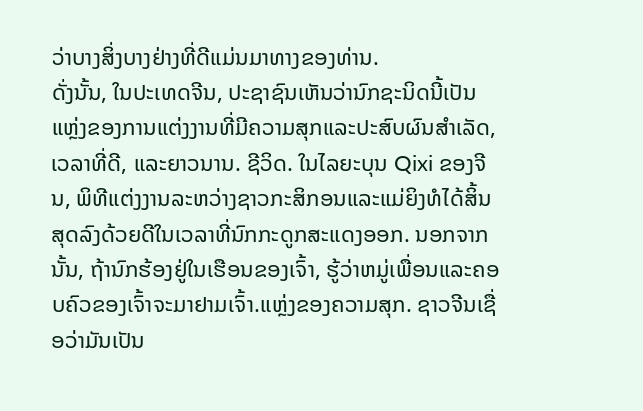ວ່າບາງສິ່ງບາງຢ່າງທີ່ດີແມ່ນມາທາງຂອງທ່ານ.
ດັ່ງນັ້ນ, ໃນປະເທດຈີນ, ປະຊາຊົນເຫັນວ່ານົກຊະນິດນີ້ເປັນແຫຼ່ງຂອງການແຕ່ງງານທີ່ມີຄວາມສຸກແລະປະສົບຜົນສໍາເລັດ, ເວລາທີ່ດີ, ແລະຍາວນານ. ຊີວິດ. ໃນໄລຍະບຸນ Qixi ຂອງຈີນ, ພິທີແຕ່ງງານລະຫວ່າງຊາວກະສິກອນແລະແມ່ຍິງທໍໄດ້ສິ້ນສຸດລົງດ້ວຍດີໃນເວລາທີ່ນົກກະດູກສະແດງອອກ. ນອກຈາກນັ້ນ, ຖ້ານົກຮ້ອງຢູ່ໃນເຮືອນຂອງເຈົ້າ, ຮູ້ວ່າຫມູ່ເພື່ອນແລະຄອບຄົວຂອງເຈົ້າຈະມາຢາມເຈົ້າ.ແຫຼ່ງຂອງຄວາມສຸກ. ຊາວຈີນເຊື່ອວ່າມັນເປັນ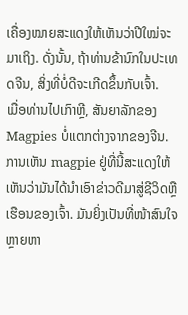ເຄື່ອງໝາຍສະແດງໃຫ້ເຫັນວ່າປີໃໝ່ຈະມາເຖິງ. ດັ່ງນັ້ນ, ຖ້າທ່ານຂ້ານົກໃນປະເທດຈີນ, ສິ່ງທີ່ບໍ່ດີຈະເກີດຂຶ້ນກັບເຈົ້າ.
ເມື່ອທ່ານໄປເກົາຫຼີ, ສັນຍາລັກຂອງ Magpies ບໍ່ແຕກຕ່າງຈາກຂອງຈີນ. ການເຫັນ magpie ຢູ່ທີ່ນີ້ສະແດງໃຫ້ເຫັນວ່າມັນໄດ້ນໍາເອົາຂ່າວດີມາສູ່ຊີວິດຫຼືເຮືອນຂອງເຈົ້າ. ມັນຍິ່ງເປັນທີ່ໜ້າສົນໃຈຫຼາຍຫາ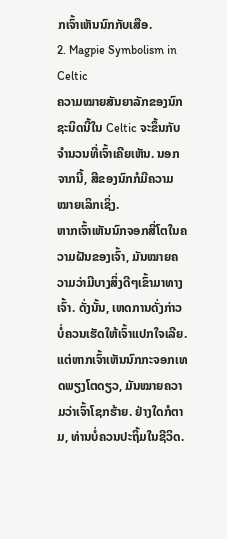ກເຈົ້າເຫັນນົກກັບເສືອ.
2. Magpie Symbolism in Celtic
ຄວາມໝາຍສັນຍາລັກຂອງນົກຊະນິດນີ້ໃນ Celtic ຈະຂຶ້ນກັບຈຳນວນທີ່ເຈົ້າເຄີຍເຫັນ. ນອກຈາກນີ້, ສີຂອງນົກກໍມີຄວາມໝາຍເລິກເຊິ່ງ.
ຫາກເຈົ້າເຫັນນົກຈອກສີ່ໂຕໃນຄວາມຝັນຂອງເຈົ້າ, ມັນໝາຍຄວາມວ່າມີບາງສິ່ງດີໆເຂົ້າມາທາງເຈົ້າ. ດັ່ງນັ້ນ, ເຫດການດັ່ງກ່າວບໍ່ຄວນເຮັດໃຫ້ເຈົ້າແປກໃຈເລີຍ.
ແຕ່ຫາກເຈົ້າເຫັນນົກກະຈອກເທດພຽງໂຕດຽວ, ມັນໝາຍຄວາມວ່າເຈົ້າໂຊກຮ້າຍ. ຢ່າງໃດກໍຕາມ, ທ່ານບໍ່ຄວນປະຖິ້ມໃນຊີວິດ.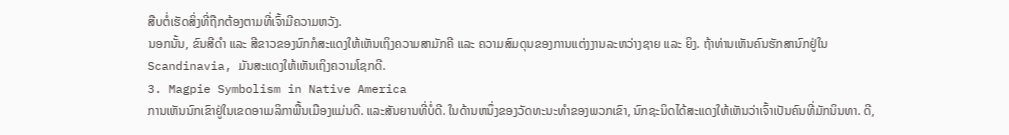ສືບຕໍ່ເຮັດສິ່ງທີ່ຖືກຕ້ອງຕາມທີ່ເຈົ້າມີຄວາມຫວັງ.
ນອກນັ້ນ, ຂົນສີດຳ ແລະ ສີຂາວຂອງນົກກໍສະແດງໃຫ້ເຫັນເຖິງຄວາມສາມັກຄີ ແລະ ຄວາມສົມດຸນຂອງການແຕ່ງງານລະຫວ່າງຊາຍ ແລະ ຍິງ. ຖ້າທ່ານເຫັນຄົນຮັກສານົກຢູ່ໃນ Scandinavia, ມັນສະແດງໃຫ້ເຫັນເຖິງຄວາມໂຊກດີ.
3. Magpie Symbolism in Native America
ການເຫັນນົກເຂົາຢູ່ໃນເຂດອາເມລິກາພື້ນເມືອງແມ່ນດີ. ແລະສັນຍານທີ່ບໍ່ດີ. ໃນດ້ານຫນຶ່ງຂອງວັດທະນະທໍາຂອງພວກເຂົາ, ນົກຊະນິດໄດ້ສະແດງໃຫ້ເຫັນວ່າເຈົ້າເປັນຄົນທີ່ມັກນິນທາ. ດີ,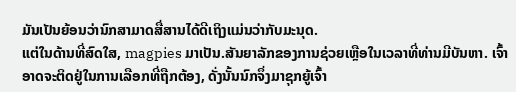ມັນເປັນຍ້ອນວ່ານົກສາມາດສື່ສານໄດ້ດີເຖິງແມ່ນວ່າກັບມະນຸດ.
ແຕ່ໃນດ້ານທີ່ສົດໃສ, magpies ມາເປັນ.ສັນຍາລັກຂອງການຊ່ວຍເຫຼືອໃນເວລາທີ່ທ່ານມີບັນຫາ. ເຈົ້າອາດຈະຕິດຢູ່ໃນການເລືອກທີ່ຖືກຕ້ອງ, ດັ່ງນັ້ນນົກຈຶ່ງມາຊຸກຍູ້ເຈົ້າ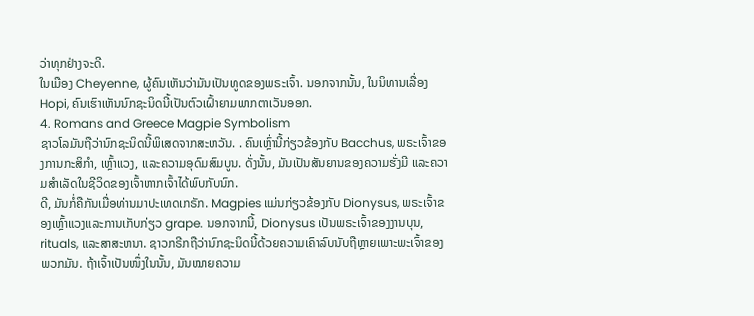ວ່າທຸກຢ່າງຈະດີ.
ໃນເມືອງ Cheyenne, ຜູ້ຄົນເຫັນວ່າມັນເປັນທູດຂອງພຣະເຈົ້າ. ນອກຈາກນັ້ນ, ໃນນິທານເລື່ອງ Hopi, ຄົນເຮົາເຫັນນົກຊະນິດນີ້ເປັນຕົວເຝົ້າຍາມພາກຕາເວັນອອກ.
4. Romans and Greece Magpie Symbolism
ຊາວໂລມັນຖືວ່ານົກຊະນິດນີ້ພິເສດຈາກສະຫວັນ. . ຄົນເຫຼົ່ານີ້ກ່ຽວຂ້ອງກັບ Bacchus, ພຣະເຈົ້າຂອງການກະສິກໍາ, ເຫຼົ້າແວງ, ແລະຄວາມອຸດົມສົມບູນ. ດັ່ງນັ້ນ, ມັນເປັນສັນຍານຂອງຄວາມຮັ່ງມີ ແລະຄວາມສໍາເລັດໃນຊີວິດຂອງເຈົ້າຫາກເຈົ້າໄດ້ພົບກັບນົກ.
ດີ, ມັນກໍ່ຄືກັນເມື່ອທ່ານມາປະເທດເກຣັກ. Magpies ແມ່ນກ່ຽວຂ້ອງກັບ Dionysus, ພຣະເຈົ້າຂອງເຫຼົ້າແວງແລະການເກັບກ່ຽວ grape. ນອກຈາກນີ້, Dionysus ເປັນພຣະເຈົ້າຂອງງານບຸນ, rituals, ແລະສາສະຫນາ. ຊາວກຣີກຖືວ່ານົກຊະນິດນີ້ດ້ວຍຄວາມເຄົາລົບນັບຖືຫຼາຍເພາະພະເຈົ້າຂອງພວກມັນ. ຖ້າເຈົ້າເປັນໜຶ່ງໃນນັ້ນ, ມັນໝາຍຄວາມ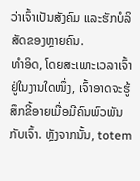ວ່າເຈົ້າເປັນສັງຄົມ ແລະຮັກບໍລິສັດຂອງຫຼາຍຄົນ.
ທຳອິດ, ໂດຍສະເພາະເວລາເຈົ້າຢູ່ໃນງານໃດໜຶ່ງ, ເຈົ້າອາດຈະຮູ້ສຶກຂີ້ອາຍເມື່ອມີຄົນພົວພັນກັບເຈົ້າ. ຫຼັງຈາກນັ້ນ, totem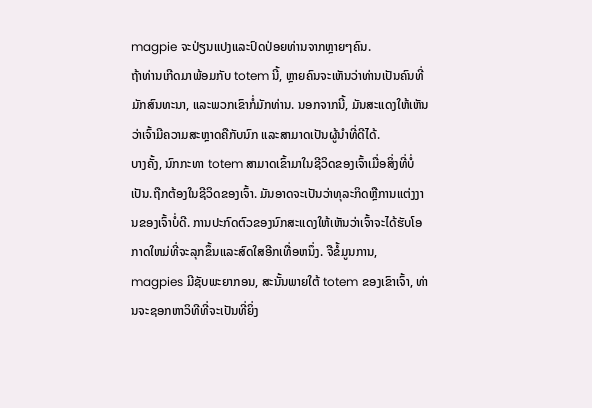magpie ຈະປ່ຽນແປງແລະປົດປ່ອຍທ່ານຈາກຫຼາຍໆຄົນ.
ຖ້າທ່ານເກີດມາພ້ອມກັບ totem ນີ້, ຫຼາຍຄົນຈະເຫັນວ່າທ່ານເປັນຄົນທີ່ມັກສົນທະນາ, ແລະພວກເຂົາກໍ່ມັກທ່ານ. ນອກຈາກນີ້, ມັນສະແດງໃຫ້ເຫັນວ່າເຈົ້າມີຄວາມສະຫຼາດຄືກັບນົກ ແລະສາມາດເປັນຜູ້ນໍາທີ່ດີໄດ້.
ບາງຄັ້ງ, ນົກກະທາ totem ສາມາດເຂົ້າມາໃນຊີວິດຂອງເຈົ້າເມື່ອສິ່ງທີ່ບໍ່ເປັນ.ຖືກຕ້ອງໃນຊີວິດຂອງເຈົ້າ. ມັນອາດຈະເປັນວ່າທຸລະກິດຫຼືການແຕ່ງງານຂອງເຈົ້າບໍ່ດີ. ການປະກົດຕົວຂອງນົກສະແດງໃຫ້ເຫັນວ່າເຈົ້າຈະໄດ້ຮັບໂອກາດໃຫມ່ທີ່ຈະລຸກຂຶ້ນແລະສົດໃສອີກເທື່ອຫນຶ່ງ. ຈືຂໍ້ມູນການ, magpies ມີຊັບພະຍາກອນ, ສະນັ້ນພາຍໃຕ້ totem ຂອງເຂົາເຈົ້າ, ທ່ານຈະຊອກຫາວິທີທີ່ຈະເປັນທີ່ຍິ່ງ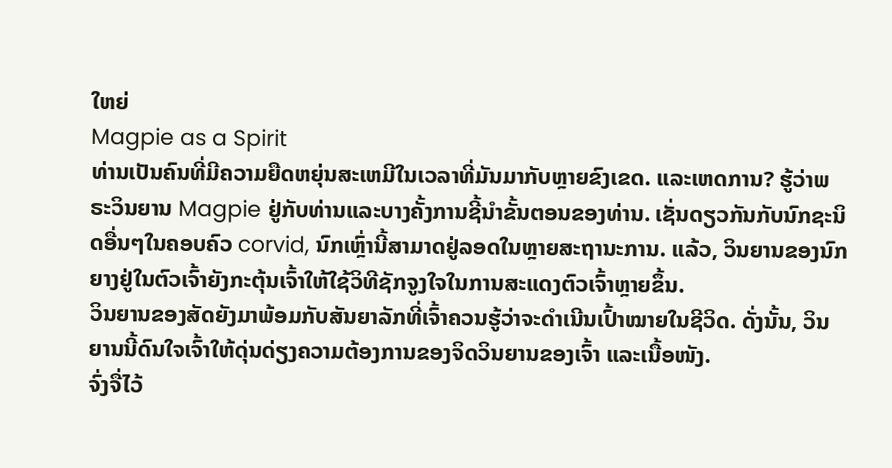ໃຫຍ່
Magpie as a Spirit
ທ່ານເປັນຄົນທີ່ມີຄວາມຍືດຫຍຸ່ນສະເຫມີໃນເວລາທີ່ມັນມາກັບຫຼາຍຂົງເຂດ. ແລະເຫດການ? ຮູ້ວ່າພຣະວິນຍານ Magpie ຢູ່ກັບທ່ານແລະບາງຄັ້ງການຊີ້ນໍາຂັ້ນຕອນຂອງທ່ານ. ເຊັ່ນດຽວກັນກັບນົກຊະນິດອື່ນໆໃນຄອບຄົວ corvid, ນົກເຫຼົ່ານີ້ສາມາດຢູ່ລອດໃນຫຼາຍສະຖານະການ. ແລ້ວ, ວິນຍານຂອງນົກຍາງຢູ່ໃນຕົວເຈົ້າຍັງກະຕຸ້ນເຈົ້າໃຫ້ໃຊ້ວິທີຊັກຈູງໃຈໃນການສະແດງຕົວເຈົ້າຫຼາຍຂຶ້ນ.
ວິນຍານຂອງສັດຍັງມາພ້ອມກັບສັນຍາລັກທີ່ເຈົ້າຄວນຮູ້ວ່າຈະດໍາເນີນເປົ້າໝາຍໃນຊີວິດ. ດັ່ງນັ້ນ, ວິນຍານນີ້ດົນໃຈເຈົ້າໃຫ້ດຸ່ນດ່ຽງຄວາມຕ້ອງການຂອງຈິດວິນຍານຂອງເຈົ້າ ແລະເນື້ອໜັງ.
ຈົ່ງຈື່ໄວ້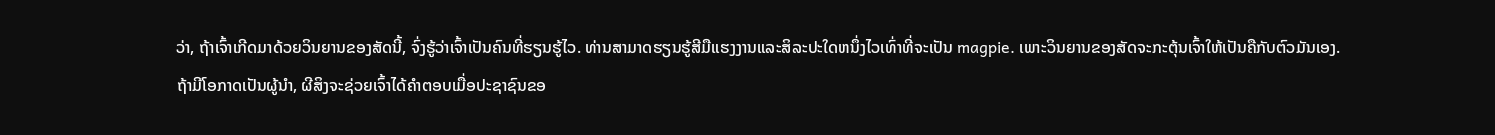ວ່າ, ຖ້າເຈົ້າເກີດມາດ້ວຍວິນຍານຂອງສັດນີ້, ຈົ່ງຮູ້ວ່າເຈົ້າເປັນຄົນທີ່ຮຽນຮູ້ໄວ. ທ່ານສາມາດຮຽນຮູ້ສີມືແຮງງານແລະສິລະປະໃດຫນຶ່ງໄວເທົ່າທີ່ຈະເປັນ magpie. ເພາະວິນຍານຂອງສັດຈະກະຕຸ້ນເຈົ້າໃຫ້ເປັນຄືກັບຕົວມັນເອງ.
ຖ້າມີໂອກາດເປັນຜູ້ນຳ, ຜີສິງຈະຊ່ວຍເຈົ້າໄດ້ຄຳຕອບເມື່ອປະຊາຊົນຂອ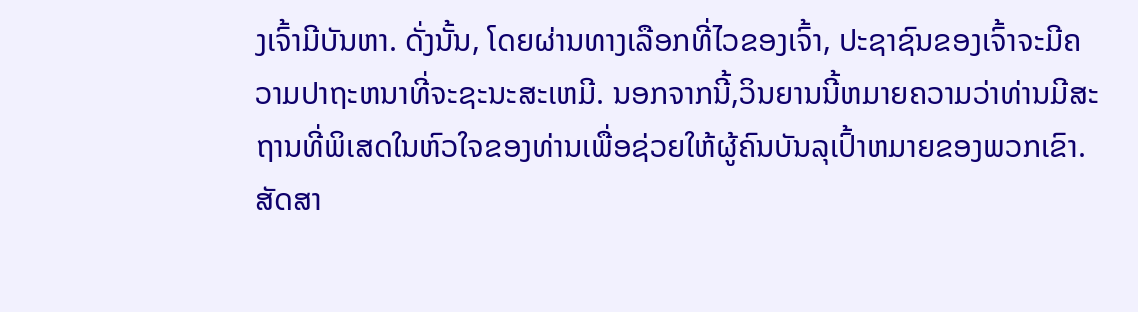ງເຈົ້າມີບັນຫາ. ດັ່ງນັ້ນ, ໂດຍຜ່ານທາງເລືອກທີ່ໄວຂອງເຈົ້າ, ປະຊາຊົນຂອງເຈົ້າຈະມີຄວາມປາຖະຫນາທີ່ຈະຊະນະສະເຫມີ. ນອກຈາກນີ້,ວິນຍານນີ້ຫມາຍຄວາມວ່າທ່ານມີສະຖານທີ່ພິເສດໃນຫົວໃຈຂອງທ່ານເພື່ອຊ່ວຍໃຫ້ຜູ້ຄົນບັນລຸເປົ້າຫມາຍຂອງພວກເຂົາ.
ສັດສາ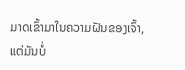ມາດເຂົ້າມາໃນຄວາມຝັນຂອງເຈົ້າ, ແຕ່ມັນບໍ່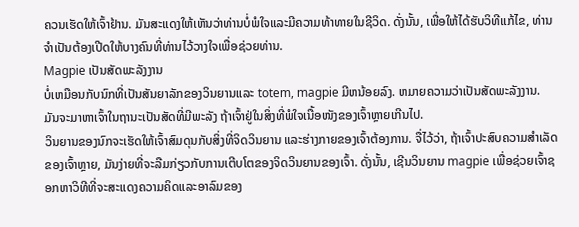ຄວນເຮັດໃຫ້ເຈົ້າຢ້ານ. ມັນສະແດງໃຫ້ເຫັນວ່າທ່ານບໍ່ພໍໃຈແລະມີຄວາມທ້າທາຍໃນຊີວິດ. ດັ່ງນັ້ນ, ເພື່ອໃຫ້ໄດ້ຮັບວິທີແກ້ໄຂ, ທ່ານຈໍາເປັນຕ້ອງເປີດໃຫ້ບາງຄົນທີ່ທ່ານໄວ້ວາງໃຈເພື່ອຊ່ວຍທ່ານ.
Magpie ເປັນສັດພະລັງງານ
ບໍ່ເຫມືອນກັບນົກທີ່ເປັນສັນຍາລັກຂອງວິນຍານແລະ totem, magpie ມີຫນ້ອຍລົງ. ຫມາຍຄວາມວ່າເປັນສັດພະລັງງານ. ມັນຈະມາຫາເຈົ້າໃນຖານະເປັນສັດທີ່ມີພະລັງ ຖ້າເຈົ້າຢູ່ໃນສິ່ງທີ່ພໍໃຈເນື້ອໜັງຂອງເຈົ້າຫຼາຍເກີນໄປ.
ວິນຍານຂອງນົກຈະເຮັດໃຫ້ເຈົ້າສົມດຸນກັບສິ່ງທີ່ຈິດວິນຍານ ແລະຮ່າງກາຍຂອງເຈົ້າຕ້ອງການ. ຈື່ໄວ້ວ່າ, ຖ້າເຈົ້າປະສົບຄວາມສຳເລັດຂອງເຈົ້າຫຼາຍ, ມັນງ່າຍທີ່ຈະລືມກ່ຽວກັບການເຕີບໂຕຂອງຈິດວິນຍານຂອງເຈົ້າ. ດັ່ງນັ້ນ, ເຊີນວິນຍານ magpie ເພື່ອຊ່ວຍເຈົ້າຊອກຫາວິທີທີ່ຈະສະແດງຄວາມຄິດແລະອາລົມຂອງ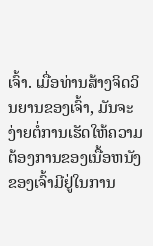ເຈົ້າ. ເມື່ອທ່ານສ້າງຈິດວິນຍານຂອງເຈົ້າ, ມັນຈະງ່າຍຕໍ່ການເຮັດໃຫ້ຄວາມຕ້ອງການຂອງເນື້ອຫນັງຂອງເຈົ້າມີຢູ່ໃນການ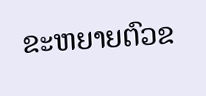ຂະຫຍາຍຕົວຂ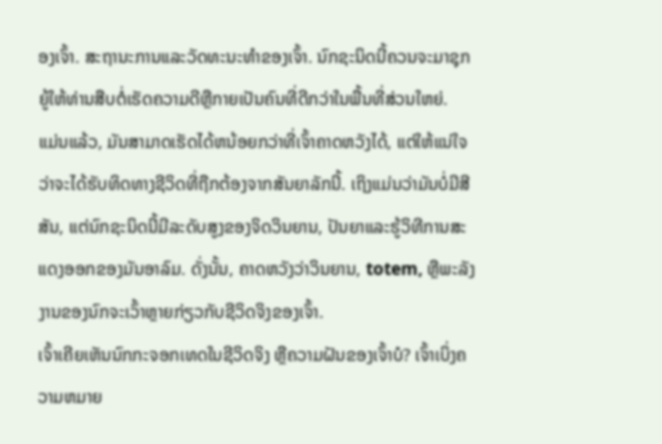ອງເຈົ້າ. ສະຖານະການແລະວັດທະນະທໍາຂອງເຈົ້າ. ນົກຊະນິດນີ້ຄວນຈະມາຊຸກຍູ້ໃຫ້ທ່ານສືບຕໍ່ເຮັດຄວາມດີຫຼືກາຍເປັນຄົນທີ່ດີກວ່າໃນພື້ນທີ່ສ່ວນໃຫຍ່.
ແມ່ນແລ້ວ, ມັນສາມາດເຮັດໄດ້ຫນ້ອຍກວ່າທີ່ເຈົ້າຄາດຫວັງໄດ້, ແຕ່ໃຫ້ແນ່ໃຈວ່າຈະໄດ້ຮັບທິດທາງຊີວິດທີ່ຖືກຕ້ອງຈາກສັນຍາລັກນີ້. ເຖິງແມ່ນວ່າມັນບໍ່ມີສີສັນ, ແຕ່ນົກຊະນິດນີ້ມີລະດັບສູງຂອງຈິດວິນຍານ, ປັນຍາແລະຮູ້ວິທີການສະແດງອອກຂອງມັນອາລົມ. ດັ່ງນັ້ນ, ຄາດຫວັງວ່າວິນຍານ, totem, ຫຼືພະລັງງານຂອງນົກຈະເວົ້າຫຼາຍກ່ຽວກັບຊີວິດຈິງຂອງເຈົ້າ.
ເຈົ້າເຄີຍເຫັນນົກກະຈອກເທດໃນຊີວິດຈິງ ຫຼືຄວາມຝັນຂອງເຈົ້າບໍ? ເຈົ້າເບິ່ງຄວາມຫມາຍ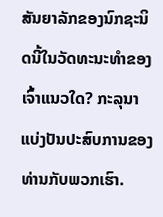ສັນຍາລັກຂອງນົກຊະນິດນີ້ໃນວັດທະນະທໍາຂອງເຈົ້າແນວໃດ? ກະລຸນາແບ່ງປັນປະສົບການຂອງທ່ານກັບພວກເຮົາ.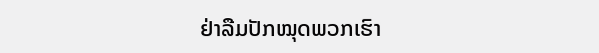ຢ່າລືມປັກໝຸດພວກເຮົາ